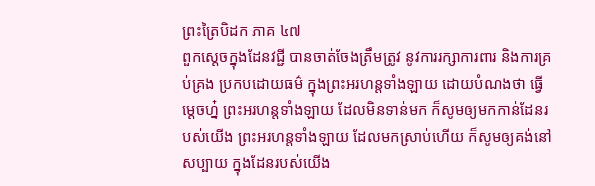ព្រះត្រៃបិដក ភាគ ៤៧
ពួកស្តេចក្នុងដែនវជ្ជី បានចាត់ចែងត្រឹមត្រូវ នូវការរក្សាការពារ និងការគ្រប់គ្រង ប្រកបដោយធម៌ ក្នុងព្រះអរហន្តទាំងឡាយ ដោយបំណងថា ធ្វើម្តេចហ្ន៎ ព្រះអរហន្តទាំងឡាយ ដែលមិនទាន់មក ក៏សូមឲ្យមកកាន់ដែនរបស់យើង ព្រះអរហន្តទាំងឡាយ ដែលមកស្រាប់ហើយ ក៏សូមឲ្យគង់នៅសប្បាយ ក្នុងដែនរបស់យើង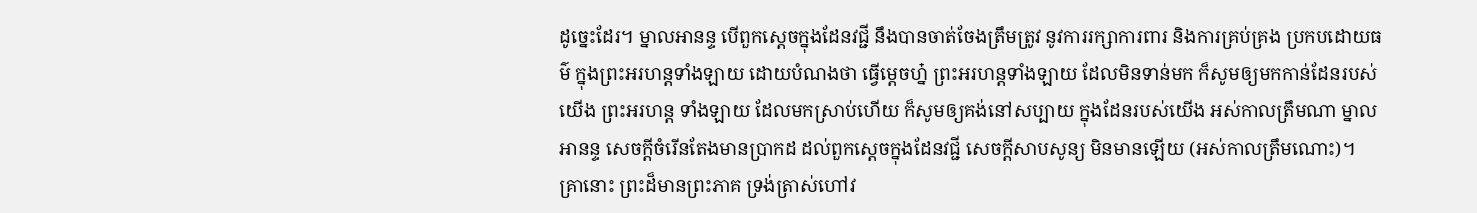ដូច្នេះដែរ។ ម្នាលអានន្ទ បើពួកស្តេចក្នុងដែនវជ្ជី នឹងបានចាត់ចែងត្រឹមត្រូវ នូវការរក្សាការពារ និងការគ្រប់គ្រង ប្រកបដោយធម៌ ក្នុងព្រះអរហន្តទាំងឡាយ ដោយបំណងថា ធ្វើម្តេចហ្ន៎ ព្រះអរហន្តទាំងឡាយ ដែលមិនទាន់មក ក៏សូមឲ្យមកកាន់ដែនរបស់យើង ព្រះអរហន្ត ទាំងឡាយ ដែលមកស្រាប់ហើយ ក៏សូមឲ្យគង់នៅសប្បាយ ក្នុងដែនរបស់យើង អស់កាលត្រឹមណា ម្នាលអានន្ទ សេចក្តីចំរើនតែងមានប្រាកដ ដល់ពួកស្តេចក្នុងដែនវជ្ជី សេចក្តីសាបសូន្យ មិនមានឡើយ (អស់កាលត្រឹមណោះ)។
គ្រានោះ ព្រះដ៏មានព្រះភាគ ទ្រង់ត្រាស់ហៅវ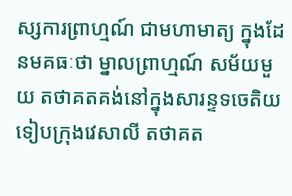ស្សការព្រាហ្មណ៍ ជាមហាមាត្យ ក្នុងដែនមគធៈថា ម្នាលព្រាហ្មណ៍ សម័យមួយ តថាគតគង់នៅក្នុងសារន្ទទចេតិយ ទៀបក្រុងវេសាលី តថាគត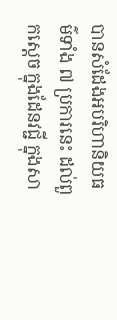បានសំដែងអបរិហានិយធម៌ទាំង ៧ ប្រការនេះ ដល់ពួកស្តេច ក្នុងដែនវជ្ជី ក្នុងសា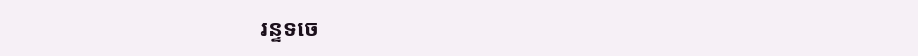រន្ទទចេ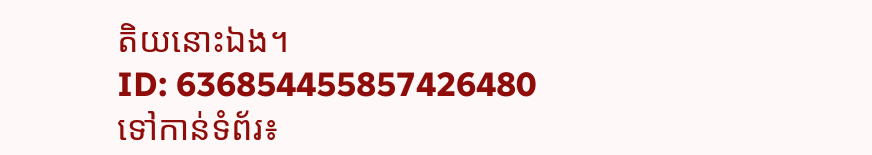តិយនោះឯង។
ID: 636854455857426480
ទៅកាន់ទំព័រ៖